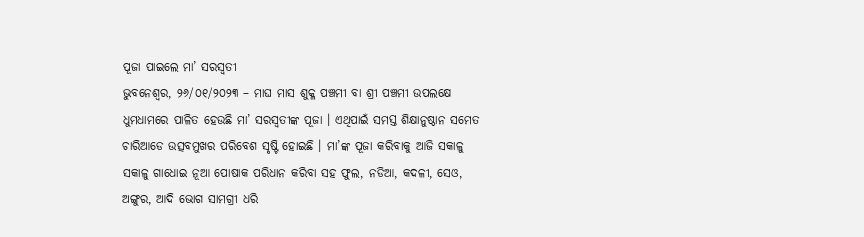ପୂଜା ପାଇଲେ ମା’ ସରସ୍ୱତୀ
ଭୁବନେଶ୍ୱର, ୨୬/୦୧/୨୦୨୩ – ମାଘ ମାସ ଶୁକ୍ଳ ପଞ୍ଚମୀ ବା ଶ୍ରୀ ପଞ୍ଚମୀ ଉପଲକ୍ଷେ ଧୁମଧାମରେ ପାଳିତ ହେଉଛି ମା’ ସରସ୍ୱତୀଙ୍କ ପୂଜା । ଏଥିପାଇଁ ସମସ୍ତ ଶିକ୍ଷାନୁଷ୍ଠାନ ସମେତ ଚାରିଆଡେ ଉତ୍ସବମୁଖର ପରିବେଶ ସୃଷ୍ଟି ହୋଇଛି । ମା’ଙ୍କ ପୂଜା କରିବାକୁ ଆଜି ସକାଳୁ ସକାଳୁ ଗାଧୋଇ ନୂଆ ପୋଷାକ ପରିଧାନ କରିବା ସହ ଫୁଲ, ନଡିଆ, କଦଳୀ, ସେଓ, ଅଙ୍ଗୁର, ଆଦି ଭୋଗ ସାମଗ୍ରୀ ଧରି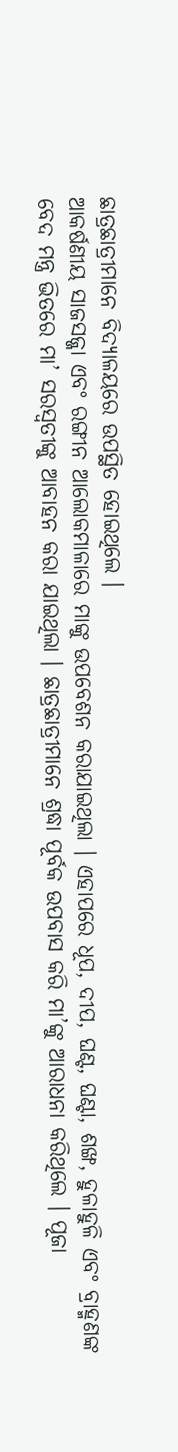ଛାତ୍ରଛାତ୍ରୀମାନେ ବିଦ୍ୟାଳୟରେ ଉପସ୍ଥିତ ହୋଇଥିଲେ ।
ଆକର୍ଷଣୀୟ ସାଜସଜ୍ଜା ଏବଂ ରଙ୍ଗୀନ ଆଲୋକମାଳାରେ ମାଙ୍କୁ ଉପବେଶନ କରାଯାଇଥିଲା । ଏହାପରେ ଧୂପ, ଦୀପ, ଘଣ୍ଟ, ଘଣ୍ଟା, ଶଙ୍ଖ, ହୁଳାହୁଳି ଏବଂ ବ୍ରାହ୍ମଣଙ୍କ ବେଦ ମନ୍ତ୍ର ଭିତରେ ମା’ ସରସ୍ୱତୀଙ୍କୁ ଆବାହନ କରା ଯାଇଥିଲା । ଛାତ୍ରଛାତ୍ରୀମାନେ ଶ୍ରଦ୍ଧା ପୂର୍ବକ ଉପବାସ କରି ମା’ଙ୍କୁ ଆରାଧନା କରିଥିଲେ । ପୂଜା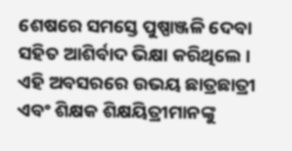ଶେଷରେ ସମସ୍ତେ ପୁଷ୍ପାଞ୍ଜଳି ଦେବା ସହିତ ଆଶିର୍ବାଦ ଭିକ୍ଷା କରିଥିଲେ ।
ଏହି ଅବସରରେ ଉଭୟ ଛାତ୍ରଛାତ୍ରୀ ଏବଂ ଶିକ୍ଷକ ଶିକ୍ଷୟିତ୍ରୀମାନଙ୍କୁ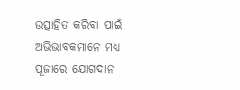ଉତ୍ସାହିତ କରିବା ପାଇଁ ଅଭିଭାବକମାନେ ମଧ୍ୟ ପୂଜାରେ ଯୋଗଦାନ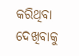କରିଥିବା ଦେଖିବାକୁ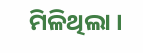ମିଳିଥିଲା ।